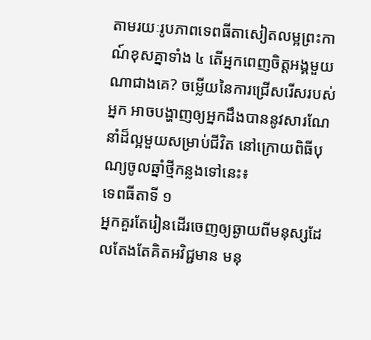តាមរយៈរូបភាពទេពធីតាសៀតលម្អព្រះកាណ៍ខុសគ្នាទាំង ៤ តើអ្នកពេញចិត្តអង្គមួយណាជាងគេ? ចម្លើយនៃការជ្រើសរើសរបស់អ្នក អាចបង្ហាញឲ្យអ្នកដឹងបាននូវសារណែនាំដ៏ល្អមួយសម្រាប់ជីវិត នៅក្រោយពិធីបុណ្យចូលឆ្នាំថ្មីកន្លងទៅនេះ៖
ទេពធីតាទី ១
អ្នកគួរតែរៀនដើរចេញឲ្យឆ្ងាយពីមនុស្សដែលតែងតែគិតអវិជ្ជមាន មនុ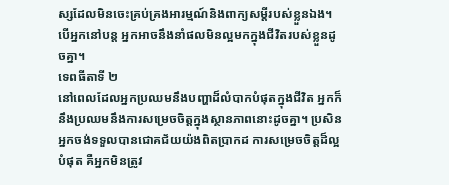ស្សដែលមិនចេះគ្រប់គ្រងអារម្មណ៍និងពាក្យសម្តីរបស់ខ្លួនឯង។ បើអ្នកនៅបន្ត អ្នកអាចនឹងនាំផលមិនល្អមកក្នុងជីវិតរបស់ខ្លួនដូចគ្នា។
ទេពធីតាទី ២
នៅពេលដែលអ្នកប្រឈមនឹងបញ្ហាដ៏លំបាកបំផុតក្នុងជីវិត អ្នកក៏នឹងប្រឈមនឹងការសម្រេចចិត្តក្នុងស្ថានភាពនោះដូចគ្នា។ ប្រសិនអ្នកចង់ទទួលបានជោគជ័យយ៉ងពិតប្រាកដ ការសម្រេចចិត្តដ៏ល្អបំផុត គឺអ្នកមិនត្រូវ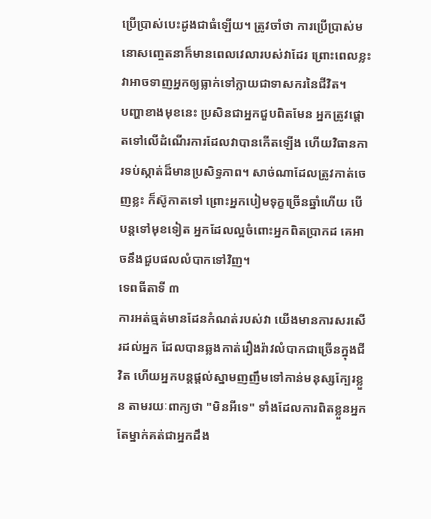ប្រើប្រាស់បេះដូងជាធំឡើយ។ ត្រូវចាំថា ការប្រើប្រាស់មនោសញ្ចេតនាក៏មានពេលវេលារបស់វាដែរ ព្រោះពេលខ្លះវាអាចទាញអ្នកឲ្យធ្លាក់ទៅក្លាយជាទាសករនៃជីវិត។
បញ្ហាខាងមុខនេះ ប្រសិនជាអ្នកជួបពិតមែន អ្នកត្រូវផ្តោតទៅលើដំណើរការដែលវាបានកើតឡើង ហើយវិធានការទប់ស្កាត់ដ៏មានប្រសិទ្ធភាព។ សាច់ណាដែលត្រូវកាត់ចេញខ្លះ ក៏ស៊ូកាតទៅ ព្រោះអ្នកបៀមទុក្ខច្រើនឆ្នាំហើយ បើបន្តទៅមុខទៀត អ្នកដែលល្អចំពោះអ្នកពិតប្រាកដ គេអាចនឹងជួបផលលំបាកទៅវិញ។
ទេពធីតាទី ៣
ការអត់ធ្មត់មានដែនកំណត់របស់វា យើងមានការសរសើរដល់អ្នក ដែលបានឆ្លងកាត់រឿងរ៉ាវលំបាកជាច្រើនក្នុងជីវិត ហើយអ្នកបន្តផ្តល់ស្នាមញញឹមទៅកាន់មនុស្សក្បែរខ្លួន តាមរយៈពាក្យថា "មិនអីទេ" ទាំងដែលការពិតខ្លួនអ្នកតែម្នាក់គត់ជាអ្នកដឹង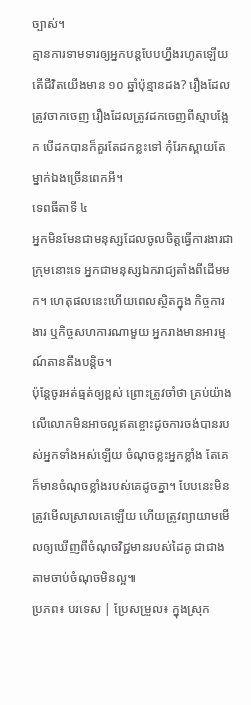ច្បាស់។
គ្មានការទាមទារឲ្យអ្នកបន្តបែបហ្នឹងរហូតឡើយ តើជីវិតយើងមាន ១០ ឆ្នាំប៉ុន្មានដង? រឿងដែលត្រូវចាកចេញ រឿងដែលត្រូវដកចេញពីស្មាបង្អែក បើដកបានក៏គួរតែដកខ្លះទៅ កុំរែកស្ពាយតែម្នាក់ឯងច្រើនពេកអី។
ទេពធីតាទី ៤
អ្នកមិនមែនជាមនុស្សដែលចូលចិត្តធ្វើការងារជាក្រុមនោះទេ អ្នកជាមនុស្សឯករាជ្យតាំងពីដើមមក។ ហេតុផលនេះហើយពេលស្ថិតក្នុង កិច្ចការងារ ឬកិច្ចសហការណាមួយ អ្នករាងមានអារម្មណ៍តានតឹងបន្តិច។
ប៉ុន្តែចូរអត់ធ្មត់ឲ្យខ្ពស់ ព្រោះត្រូវចាំថា គ្រប់យ៉ាងលើលោកមិនអាចល្អឥតខ្ចោះដូចការចង់បានរបស់អ្នកទាំងអស់ឡើយ ចំណុចខ្លះអ្នកខ្លាំង តែគេក៏មានចំណុចខ្លាំងរបស់គេដូចគ្នា។ បែបនេះមិនត្រូវមើលស្រាលគេឡើយ ហើយត្រូវព្យាយាមមើលឲ្យឃើញពីចំណុចវិជ្ជមានរបស់ដៃគូ ជាជាងតាមចាប់ចំណុចមិនល្អ៕
ប្រភព៖ បរទេស | ប្រែសម្រួល៖ ក្នុងស្រុក